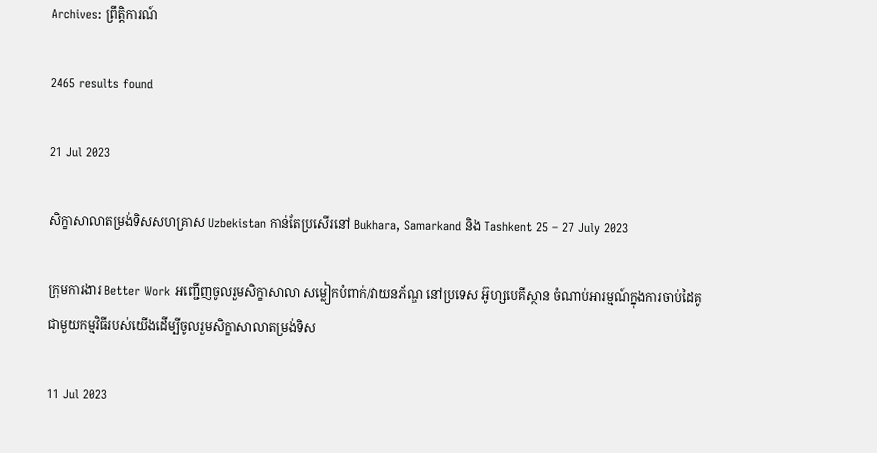Archives: ព្រឹត្តិការណ៍

2465 results found

21 Jul 2023

សិក្ខាសាលាតម្រង់ទិសសហគ្រាស Uzbekistan កាន់តែប្រសើរនៅ Bukhara, Samarkand និង Tashkent 25 – 27 July 2023

ក្រុមការងារ Better Work អញ្ជើញចូលរួមសិក្ខាសាលា សម្លៀកបំពាក់/វាយនភ័ណ្ឌ នៅប្រទេស អ៊ូហ្សបេគីស្ថាន ចំណាប់អារម្មណ៍ក្នុងការចាប់ដៃគូជាមួយកម្មវិធីរបស់យើងដើម្បីចូលរួមសិក្ខាសាលាតម្រង់ទិស

11 Jul 2023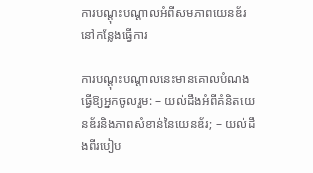ការបណ្តុះបណ្តាលអំពីសមភាពយេនឌ័រនៅកន្លែងធ្វើការ

ការបណ្តុះបណ្តាលនេះមានគោលបំណងធ្វើឱ្យអ្នកចូលរួម: – យល់ដឹងអំពីគំនិតយេនឌ័រនិងភាពសំខាន់នៃយេនឌ័រ; – យល់ដឹងពីរបៀប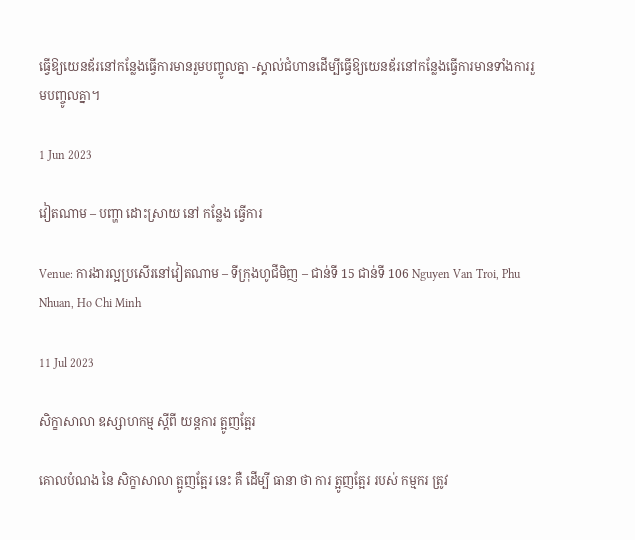ធ្វើឱ្យយេនឌ័រនៅកន្លែងធ្វើការមានរួមបញ្ចូលគ្នា -ស្គាល់ជំហានដើម្បីធ្វើឱ្យយេនឌ័រនៅកន្លែងធ្វើការមានទាំងការរួមបញ្ចូលគ្នា។

1 Jun 2023

វៀតណាម – បញ្ហា ដោះស្រាយ នៅ កន្លែង ធ្វើការ

Venue: ការងារល្អប្រសើរនៅវៀតណាម – ទីក្រុងហូជីមិញ – ជាន់ទី 15 ជាន់ទី 106 Nguyen Van Troi, Phu Nhuan, Ho Chi Minh

11 Jul 2023

សិក្ខាសាលា ឧស្សាហកម្ម ស្តីពី យន្តការ ត្អូញត្អែរ

គោលបំណង នៃ សិក្ខាសាលា ត្អូញត្អែរ នេះ គឺ ដើម្បី ធានា ថា ការ ត្អូញត្អែរ របស់ កម្មករ ត្រូវ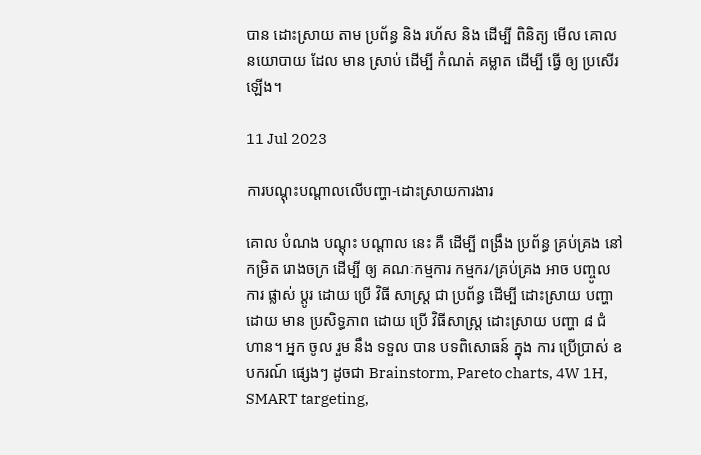បាន ដោះស្រាយ តាម ប្រព័ន្ធ និង រហ័ស និង ដើម្បី ពិនិត្យ មើល គោល នយោបាយ ដែល មាន ស្រាប់ ដើម្បី កំណត់ គម្លាត ដើម្បី ធ្វើ ឲ្យ ប្រសើរ ឡើង។

11 Jul 2023

ការបណ្តុះបណ្តាលលើបញ្ហា-ដោះស្រាយការងារ

គោល បំណង បណ្តុះ បណ្តាល នេះ គឺ ដើម្បី ពង្រឹង ប្រព័ន្ធ គ្រប់គ្រង នៅ កម្រិត រោងចក្រ ដើម្បី ឲ្យ គណៈកម្មការ កម្មករ/គ្រប់គ្រង អាច បញ្ចូល ការ ផ្លាស់ ប្តូរ ដោយ ប្រើ វិធី សាស្ត្រ ជា ប្រព័ន្ធ ដើម្បី ដោះស្រាយ បញ្ហា ដោយ មាន ប្រសិទ្ធភាព ដោយ ប្រើ វិធីសាស្ត្រ ដោះស្រាយ បញ្ហា ៨ ជំហាន។ អ្នក ចូល រួម នឹង ទទួល បាន បទពិសោធន៍ ក្នុង ការ ប្រើប្រាស់ ឧបករណ៍ ផ្សេងៗ ដូចជា Brainstorm, Pareto charts, 4W 1H, SMART targeting,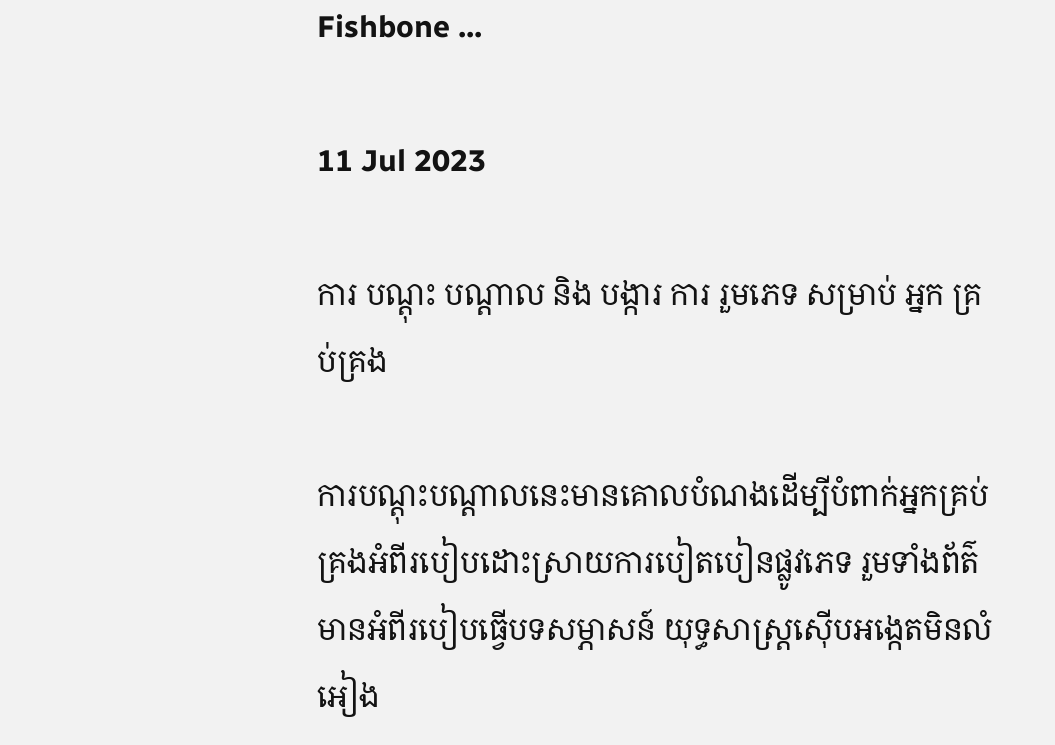Fishbone ...

11 Jul 2023

ការ បណ្តុះ បណ្តាល និង បង្ការ ការ រួមភេទ សម្រាប់ អ្នក គ្រប់គ្រង

ការបណ្តុះបណ្តាលនេះមានគោលបំណងដើម្បីបំពាក់អ្នកគ្រប់គ្រងអំពីរបៀបដោះស្រាយការបៀតបៀនផ្លូវភេទ រួមទាំងព័ត៌មានអំពីរបៀបធ្វើបទសម្ភាសន៍ យុទ្ធសាស្រ្តស៊ើបអង្កេតមិនលំអៀង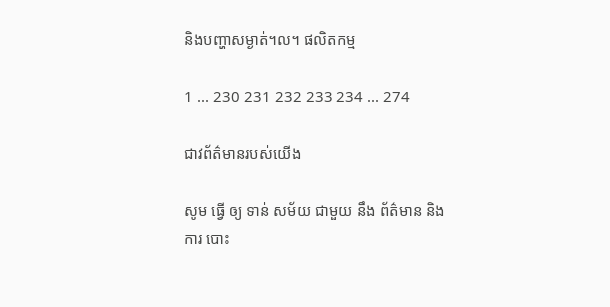និងបញ្ហាសម្ងាត់។ល។ ផលិតកម្ម

1 ... 230 231 232 233 234 ... 274

ជាវព័ត៌មានរបស់យើង

សូម ធ្វើ ឲ្យ ទាន់ សម័យ ជាមួយ នឹង ព័ត៌មាន និង ការ បោះ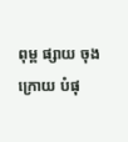ពុម្ព ផ្សាយ ចុង ក្រោយ បំផុ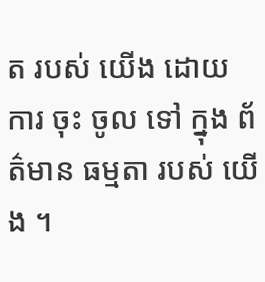ត របស់ យើង ដោយ ការ ចុះ ចូល ទៅ ក្នុង ព័ត៌មាន ធម្មតា របស់ យើង ។